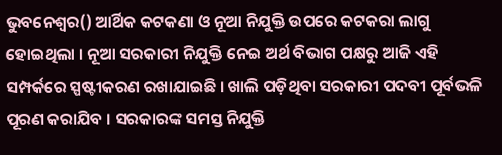ଭୁବନେଶ୍ୱର() ଆର୍ଥିକ କଟକଣା ଓ ନୂଆ ନିଯୁକ୍ତି ଉପରେ କଟକରା ଲାଗୁ ହୋଇଥିଲା । ନୂଆ ସରକାରୀ ନିଯୁକ୍ତି ନେଇ ଅର୍ଥ ବିଭାଗ ପକ୍ଷରୁ ଆଜି ଏହି ସମ୍ପର୍କରେ ସ୍ପଷ୍ଟୀକରଣ ରଖାଯାଇଛି । ଖାଲି ପଡ଼ିଥିବା ସରକାରୀ ପଦବୀ ପୂର୍ବଭଳି ପୂରଣ କରାଯିବ । ସରକାରଙ୍କ ସମସ୍ତ ନିଯୁକ୍ତି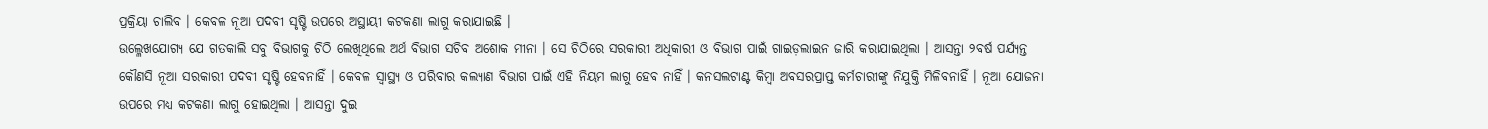ପ୍ରକ୍ରିୟା ଚାଲିବ । କେବଳ ନୂଆ ପଦବୀ ସୃଷ୍ଟି ଉପରେ ଅସ୍ଥାୟୀ କଟକଣା ଲାଗୁ କରାଯାଇଛି ।
ଉଲ୍ଳେଖଯୋଗ୍ୟ ଯେ ଗତକାଲି ସବୁ ବିଭାଗକୁ ଚିଠି ଲେଖିଥିଲେ ଅର୍ଥ ବିଭାଗ ସଚିବ ଅଶୋକ ମୀନା । ସେ ଚିଠିରେ ସରକାରୀ ଅଧିକାରୀ ଓ ବିଭାଗ ପାଇଁ ଗାଇଡ଼ଲାଇନ ଜାରି କରାଯାଇଥିଲା । ଆସନ୍ତା ୨ବର୍ଷ ପର୍ଯ୍ୟନ୍ତ କୌଣସି ନୂଆ ସରକାରୀ ପଦବୀ ସୃଷ୍ଟି ହେବନାହିଁ । କେବଳ ସ୍ୱାସ୍ଥ୍ୟ ଓ ପରିବାର କଲ୍ୟାଣ ବିଭାଗ ପାଇଁ ଏହି ନିୟମ ଲାଗୁ ହେବ ନାହିଁ । କନସଲଟାଣ୍ଟ କିମ୍ବା ଅବସରପ୍ରାପ୍ତ କର୍ମଚାରୀଙ୍କୁ ନିଯୁକ୍ତି ମିଳିବନାହିଁ । ନୂଆ ଯୋଜନା ଉପରେ ମଧ୍ୟ କଟକଣା ଲାଗୁ ହୋଇଥିଲା । ଆସନ୍ତା ଦୁଇ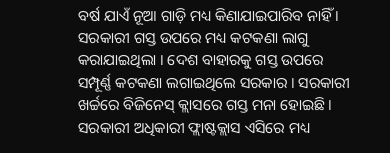ବର୍ଷ ଯାଏଁ ନୂଆ ଗାଡ଼ି ମଧ୍ୟ କିଣାଯାଇପାରିବ ନାହିଁ । ସରକାରୀ ଗସ୍ତ ଉପରେ ମଧ୍ୟ କଟକଣା ଲାଗୁ କରାଯାଇଥିଲା । ଦେଶ ବାହାରକୁ ଗସ୍ତ ଉପରେ ସମ୍ପୂର୍ଣ୍ଣ କଟକଣା ଲଗାଇଥିଲେ ସରକାର । ସରକାରୀ ଖର୍ଚ୍ଚରେ ବିଜିନେସ୍ କ୍ଲାସରେ ଗସ୍ତ ମନା ହୋଇଛି । ସରକାରୀ ଅଧିକାରୀ ଫ୍ଲାଷ୍ଟକ୍ଲାସ ଏସିରେ ମଧ୍ୟ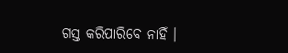ଗସ୍ତ କରିପାରିବେ ନାହିଁ ।